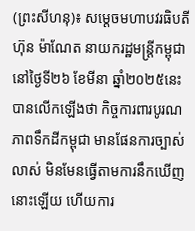(ព្រះសីហនុ)៖ សម្តេចមហាបវរធិបតី ហ៊ុន ម៉ាណែត នាយករដ្ឋមន្ត្រីកម្ពុជា នៅថ្ងៃទី២៦ ខែមីនា ឆ្នាំ២០២៥នេះ បានលើកឡើងថា កិច្ចការពារបូរណភាពទឹកដីកម្ពុជា មានផែនការច្បាស់លាស់ មិនមែនធ្វើតាមការនឹកឃើញនោះឡើយ ហើយការ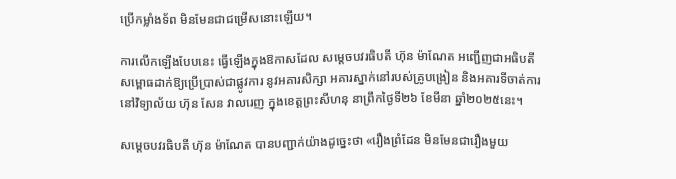ប្រើកម្លាំងទ័ព មិនមែនជាជម្រើសនោះឡើយ។

ការលើកឡើងបែបនេះ ធ្វើឡើងក្នុងឱកាសដែល សម្តេចបវរធិបតី ហ៊ុន ម៉ាណែត អញ្ជើញជាអធិបតីសម្ពោធដាក់ឱ្យប្រើប្រាស់ជាផ្លូវការ នូវអគារសិក្សា អគារស្នាក់នៅរបស់គ្រូបង្រៀន និងអគារទីចាត់ការនៅវិទ្យាល័យ ហ៊ុន សែន វាលរេញ ក្នុងខេត្ដព្រះសីហនុ នាព្រឹកថ្ងៃទី២៦ ខែមីនា ឆ្នាំ២០២៥នេះ។

សម្តេចបវរធិបតី ហ៊ុន ម៉ាណែត បានបញ្ជាក់យ៉ាងដូច្នេះថា «រឿងព្រំដែន មិនមែនជារឿងមួយ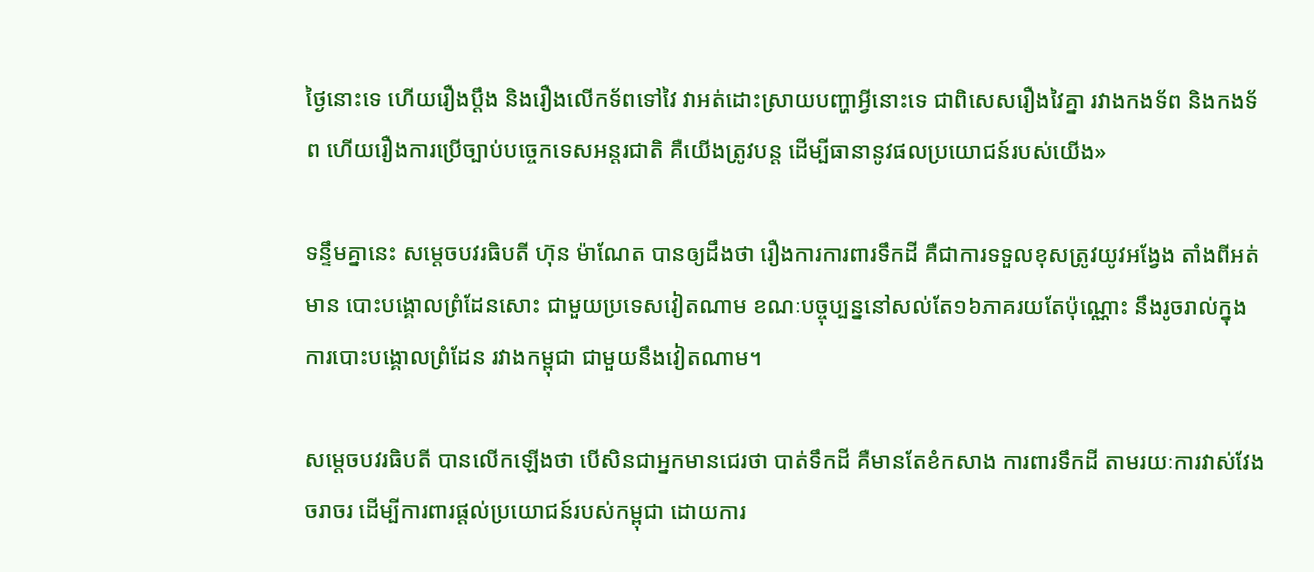ថ្ងៃនោះទេ ហើយរឿងប្ដឹង និងរឿងលើកទ័ពទៅវៃ វាអត់ដោះស្រាយបញ្ហាអ្វីនោះទេ ជាពិសេសរឿងវៃគ្នា រវាងកងទ័ព និងកងទ័ព ហើយរឿងការប្រើច្បាប់បច្ចេកទេសអន្ដរជាតិ គឺយើងត្រូវបន្ដ ដើម្បីធានានូវផលប្រយោជន៍របស់យើង»

ទន្ទឹមគ្នានេះ សម្តេចបវរធិបតី ហ៊ុន ម៉ាណែត បានឲ្យដឹងថា រឿងការការពារទឹកដី គឺជាការទទួលខុសត្រូវយូវអង្វែង តាំងពីអត់មាន បោះបង្គោលព្រំដែនសោះ ជាមួយប្រទេសវៀតណាម ខណៈបច្ចុប្បន្ននៅសល់តែ១៦ភាគរយតែប៉ុណ្ណោះ នឹងរូចរាល់ក្នុងការបោះបង្គោលព្រំដែន រវាងកម្ពុជា ជាមួយនឹងវៀតណាម។

សម្តេចបវរធិបតី បានលើកឡើងថា បើសិនជាអ្នកមានជេរថា បាត់ទឹកដី គឺមានតែខំកសាង ការពារទឹកដី តាមរយៈការវាស់វែងចរាចរ ដើម្បីការពារផ្ដល់ប្រយោជន៍របស់កម្ពុជា ដោយការ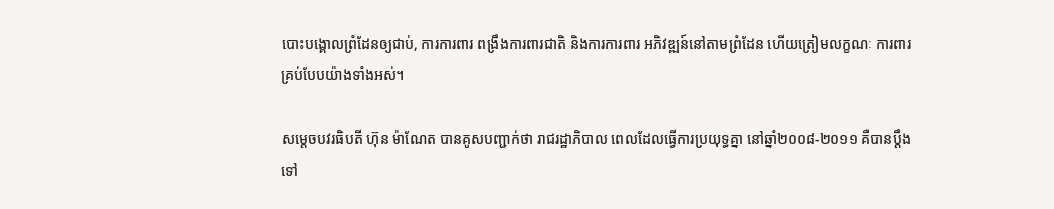បោះបង្គោលព្រំដែនឲ្យជាប់, ការការពារ ពង្រឹងការពារជាតិ និងការការពារ អភិវឌ្ឍន៍នៅតាមព្រំដែន ហើយត្រៀមលក្ខណៈ ការពារគ្រប់បែបយ៉ាងទាំងអស់។

សម្តេចបវរធិបតី ហ៊ុន ម៉ាណែត បានគូសបញ្ជាក់ថា រាជរដ្ឋាភិបាល ពេលដែលធ្វើការប្រយុទ្ធគ្នា នៅឆ្នាំ២០០៨-២០១១ គឺបានប្ដឹងទៅ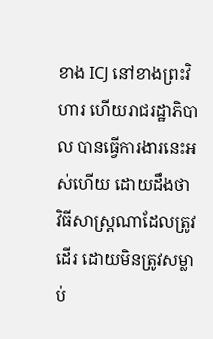ខាង ICJ នៅខាងព្រះវិហារ ហើយរាជរដ្ឋាភិបាល បានធ្វើការងារនេះអស់ហើយ ដោយដឹងថា វិធីសាស្ដ្រណាដែលត្រូវដើរ ដោយមិនត្រូវសម្លាប់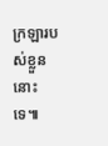ក្រឡារបស់ខ្លួននោះទេ៕